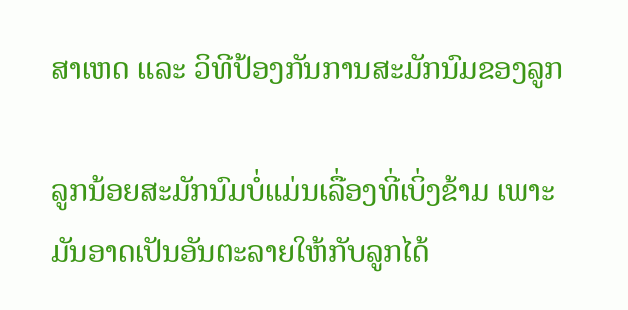ສາເຫດ ແລະ ວິທີປ້ອງກັນການສະມັກນົມຂອງລູກ

ລູກນ້ອຍສະມັກນົມບໍ່ແມ່ນເລື່ອງທີ່ເບິ່ງຂ້າມ ເພາະມັນອາດເປັນອັນຕະລາຍໃຫ້ກັບລູກໄດ້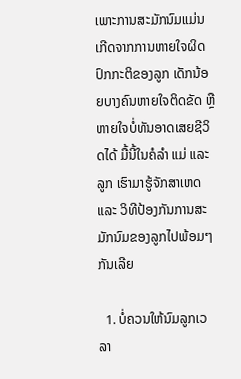ເພາະການສະມັກນົມແມ່ນເກີດຈາກການຫາຍໃຈຜິດປົກກະຕິຂອງລູກ ເດັກນ້ອຍບາງຄົນຫາຍໃຈຕິດຂັດ ຫຼື ຫາຍໃຈບໍ່ທັນອາດເສຍຊີວິດໄດ້ ມື້ນີ້ໃນຄໍລຳ ແມ່ ແລະ ລູກ ເຮົາມາຮູ້ຈັກສາເຫດ ແລະ ວິທີປ້ອງກັນການສະມັກນົມຂອງລູກໄປພ້ອມໆກັນເລີຍ

  1. ບໍ່ຄວນໃຫ້ນົມລູກເວລາ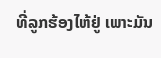ທີ່ລູກຮ້ອງໄຫ້ຢູ່ ເພາະມັນ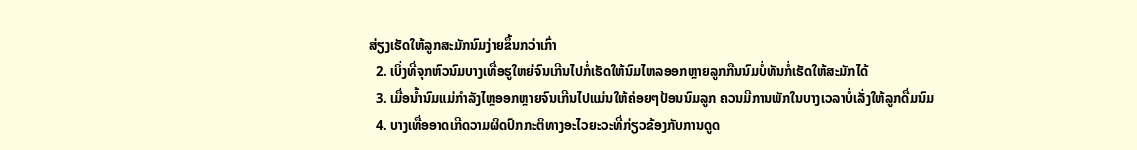ສ່ຽງເຮັດໃຫ້ລູກສະມັກນົມງ່າຍຂຶ້ນກວ່າເກົ່າ
  2. ເບິ່ງທີ່ຈຸກຫົວນົມບາງເທື່ອຮູໃຫຍ່ຈົນເກີນໄປກໍ່ເຮັດໃຫ້ນົມໄຫລອອກຫຼາຍລູກກືນນົມບໍ່ທັນກໍ່ເຮັດໃຫ້ສະມັກໄດ້
  3. ເມື່ອນ້ຳນົມແມ່ກຳລັງໄຫຼອອກຫຼາຍຈົນເກີນໄປແມ່ນໃຫ້ຄ່ອຍໆປ້ອນນົມລູກ ຄວນມີການພັກໃນບາງເວລາບໍ່ເລັ່ງໃຫ້ລູກດື່ມນົມ
  4. ບາງເທື່ອອາດເກີດວາມຜິດປົກກະຕິທາງອະໄວຍະວະທີ່ກ່ຽວຂ້ອງກັບການດູດ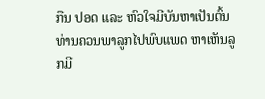ກືນ ປອດ ແລະ ຫົວໃຈມີບັນຫາເປັນຕົ້ນ ທ່ານຄວນພາລູກໄປພົບແພດ ຫາເຫັນລູກມີ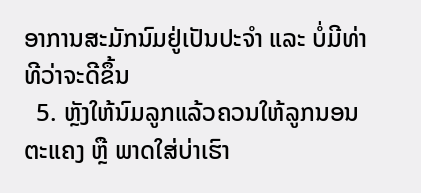ອາການສະມັກນົມຢູ່ເປັນປະຈຳ ແລະ ບໍ່ມີທ່າທີວ່າຈະດີຂຶ້ນ
  5. ຫຼັງໃຫ້ນົມລູກແລ້ວຄວນໃຫ້ລູກນອນຕະແຄງ ຫຼື ພາດໃສ່ບ່າເຮົາ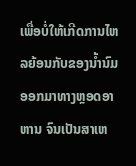ເພື່ອບໍ່ໃຫ້ເກີດການໄຫລຍ້ອນກັບຂອງນ້ຳນົມອອກມາທາງຫຼອດອາຫານ ຈົນເປັນສາເຫ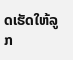ດເຮັດໃຫ້ລູກ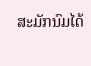ສະມັກນົມໄດ້